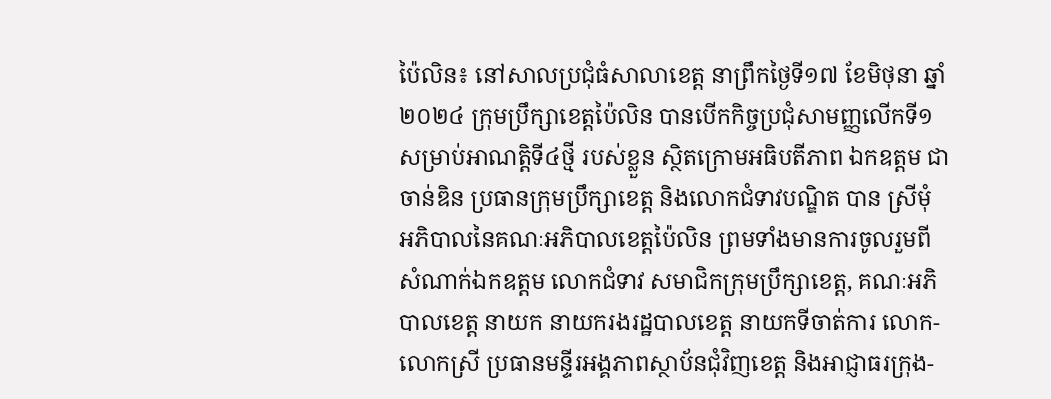ប៉ៃលិន៖ នៅសាលប្រជុំធំសាលាខេត្ត នាព្រឹកថ្ងៃទី១៧ ខែមិថុនា ឆ្នាំ២០២៤ ក្រុមប្រឹក្សាខេត្តប៉ៃលិន បានបើកកិច្ចប្រជុំសាមញ្ញលើកទី១ សម្រាប់អាណត្តិទី៤ថ្មី របស់ខ្លួន ស្ថិតក្រោមអធិបតីភាព ឯកឧត្តម ជា ចាន់ឌិន ប្រធានក្រុមប្រឹក្សាខេត្ត និងលោកជំទាវបណ្ឌិត បាន ស្រីមុំ អភិបាលនៃគណៈអភិបាលខេត្តប៉ៃលិន ព្រមទាំងមានការចូលរួមពីសំណាក់ឯកឧត្តម លោកជំទាវ សមាជិកក្រុមប្រឹក្សាខេត្ត, គណៈអភិបាលខេត្ត នាយក នាយករងរដ្ឋបាលខេត្ត នាយកទីចាត់ការ លោក-លោកស្រី ប្រធានមន្ទីរអង្គភាពស្ថាប័នជុំវិញខេត្ត និងអាជ្ញាធរក្រុង-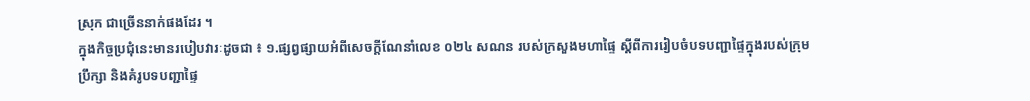ស្រុក ជាច្រើននាក់ផងដែរ ។
ក្នុងកិច្ចប្រជុំនេះមានរបៀបវារៈដូចជា ៖ ១.ផ្សព្វផ្សាយអំពីសេចក្ដីណែនាំលេខ ០២៤ សណន របស់ក្រសួងមហាផ្ទៃ ស្តីពីការរៀបចំបទបញ្ជាផ្ទៃក្នុងរបស់ក្រុមប្រឹក្សា និងគំរូបទបញ្ជាផ្ទៃ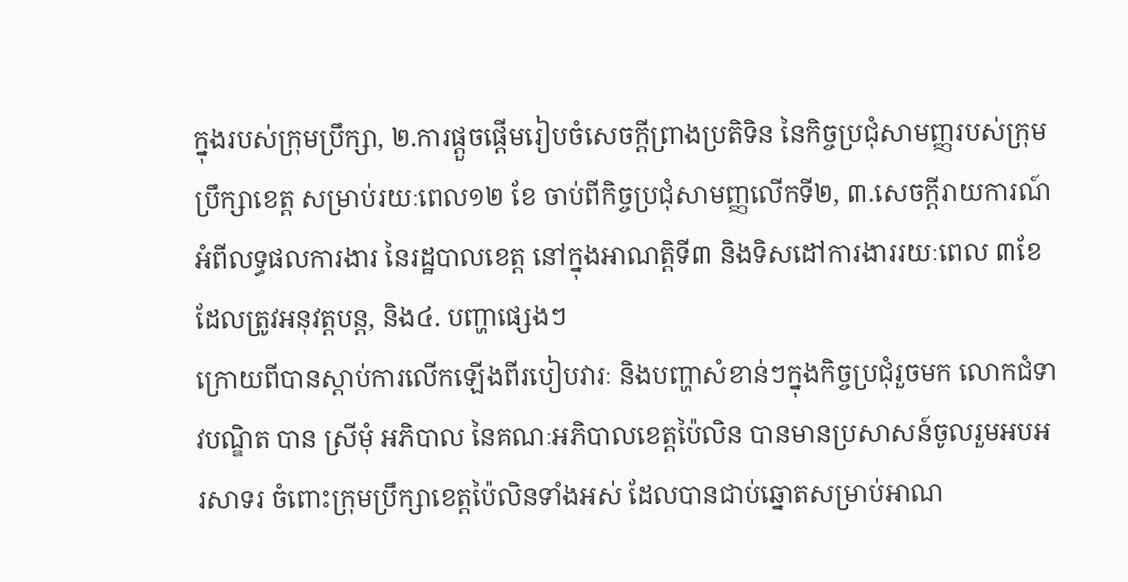ក្នុងរបស់ក្រុមប្រឹក្សា, ២.ការផ្តួចផ្តើមរៀបចំសេចក្តីព្រាងប្រតិទិន នៃកិច្ចប្រជុំសាមញ្ញរបស់ក្រុមប្រឹក្សាខេត្ត សម្រាប់រយៈពេល១២ ខែ ចាប់ពីកិច្ចប្រជុំសាមញ្ញលើកទី២, ៣.សេចក្តីរាយការណ៍អំពីលទ្ធផលការងារ នៃរដ្ឋបាលខេត្ត នៅក្នុងអាណត្តិទី៣ និងទិសដៅការងាររយៈពេល ៣ខែ ដែលត្រូវអនុវត្តបន្ត, និង៤. បញ្ហាផ្សេងៗ
ក្រោយពីបានស្តាប់ការលើកឡើងពីរបៀបវារៈ និងបញ្ហាសំខាន់ៗក្នុងកិច្ចប្រជុំរួចមក លោកជំទាវបណ្ឌិត បាន ស្រីមុំ អភិបាល នៃគណៈអភិបាលខេត្តប៉ៃលិន បានមានប្រសាសន៍ចូលរួមអបអរសាទរ ចំពោះក្រុមប្រឹក្សាខេត្តប៉ៃលិនទាំងអស់ ដែលបានជាប់ឆ្នោតសម្រាប់អាណ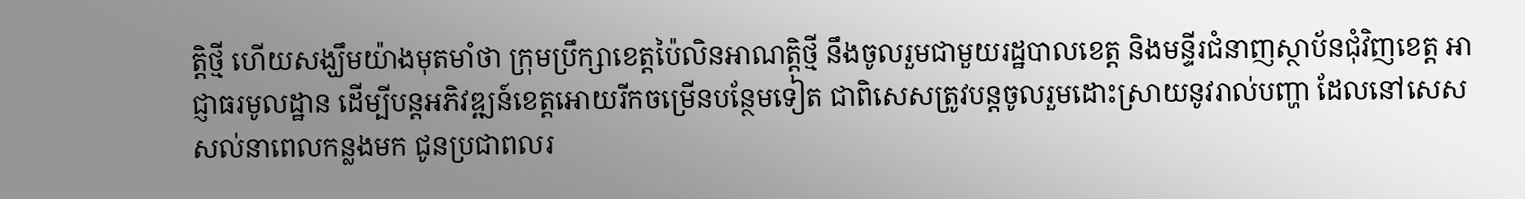ត្តិថ្មី ហើយសង្ឃឹមយ៉ាងមុតមាំថា ក្រុមប្រឹក្សាខេត្តប៉ៃលិនអាណត្តិថ្មី នឹងចូលរួមជាមួយរដ្ឋបាលខេត្ត និងមន្ទីរជំនាញស្ថាប័នជុំវិញខេត្ត អាជ្ញាធរមូលដ្ឋាន ដើម្បីបន្តអភិវឌ្ឍន៍ខេត្តអោយរីកចម្រើនបន្ថែមទៀត ជាពិសេសត្រូវបន្តចូលរួមដោះស្រាយនូវរាល់បញ្ហា ដែលនៅសេសសល់នាពេលកន្លងមក ជូនប្រជាពលរ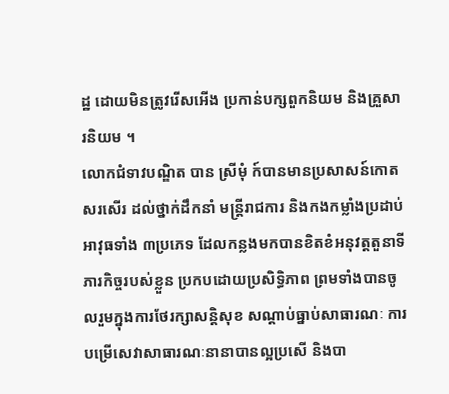ដ្ឋ ដោយមិនត្រូវរើសអើង ប្រកាន់បក្សពួកនិយម និងគ្រួសារនិយម ។
លោកជំទាវបណ្ឌិត បាន ស្រីមុំ ក៍បានមានប្រសាសន៍កោតសរសើរ ដល់ថ្នាក់ដឹកនាំ មន្ត្រីរាជការ និងកងកម្លាំងប្រដាប់អាវុធទាំង ៣ប្រភេទ ដែលកន្លងមកបានខិតខំអនុវត្តតួនាទីភារកិច្ចរបស់ខ្លួន ប្រកបដោយប្រសិទ្ធិភាព ព្រមទាំងបានចូលរួមក្នុងការថែរក្សាសន្តិសុខ សណ្តាប់ធ្នាប់សាធារណៈ ការបម្រើសេវាសាធារណៈនានាបានល្អប្រសើ និងបា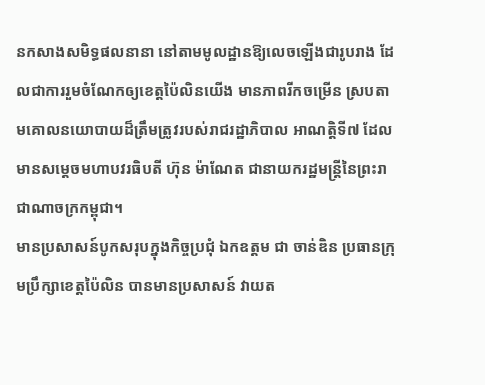នកសាងសមិទ្ធផលនានា នៅតាមមូលដ្ឋានឱ្យលេចឡើងជារូបរាង ដែលជាការរួមចំណែកឲ្យខេត្តប៉ៃលិនយើង មានភាពរីកចម្រើន ស្របតាមគោលនយោបាយដ៏ត្រឹមត្រូវរបស់រាជរដ្ឋាភិបាល អាណត្តិទី៧ ដែលមានសម្ដេចមហាបវរធិបតី ហ៊ុន ម៉ាណែត ជានាយករដ្ឋមន្ត្រីនៃព្រះរាជាណាចក្រកម្ពុជា។
មានប្រសាសន៍បូកសរុបក្នុងកិច្ចប្រជុំ ឯកឧត្តម ជា ចាន់ឌិន ប្រធានក្រុមប្រឹក្សាខេត្តប៉ៃលិន បានមានប្រសាសន៍ វាយត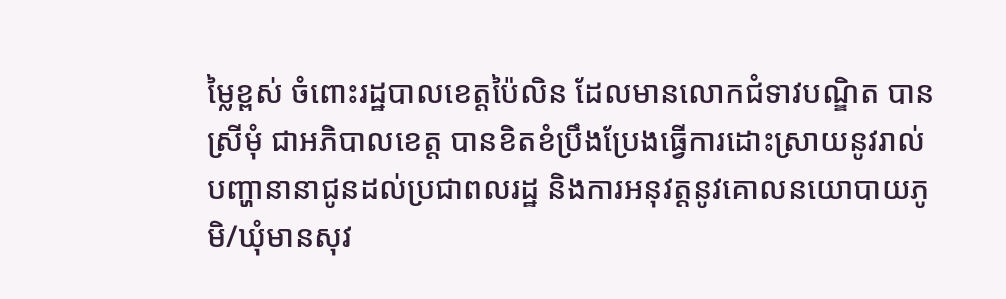ម្លៃខ្ពស់ ចំពោះរដ្ឋបាលខេត្តប៉ៃលិន ដែលមានលោកជំទាវបណ្ឌិត បាន ស្រីមុំ ជាអភិបាលខេត្ត បានខិតខំប្រឹងប្រែងធ្វើការដោះស្រាយនូវរាល់បញ្ហានានាជូនដល់ប្រជាពលរដ្ឋ និងការអនុវត្តនូវគោលនយោបាយភូមិ/ឃុំមានសុវ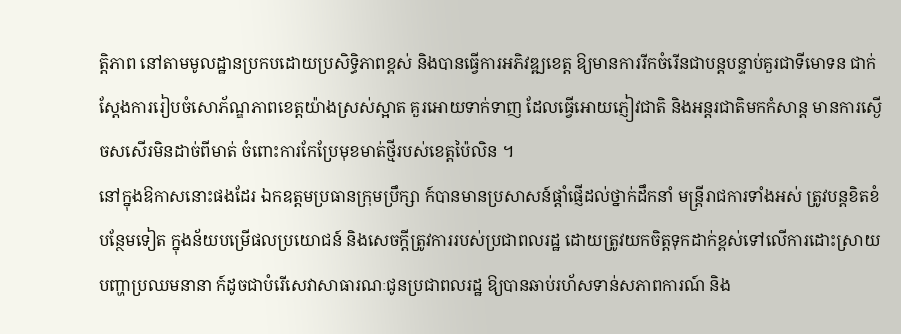ត្តិភាព នៅតាមមូលដ្ឋានប្រកបដោយប្រសិទ្ធិភាពខ្ពស់ និងបានធ្វើការអភិវឌ្ឍខេត្ត ឱ្យមានការរីកចំរើនជាបន្តបន្ទាប់គួរជាទីមោទន ជាក់ស្តែងការរៀបចំសោភ័ណ្ឌភាពខេត្តយ៉ាងស្រស់ស្អាត គួរអោយទាក់ទាញ ដែលធ្វើអោយភ្ញៀវជាតិ និងអន្តរជាតិមកកំសាន្ត មានការស្ងើចសសើរមិនដាច់ពីមាត់ ចំពោះការកែប្រែមុខមាត់ថ្មីរបស់ខេត្តប៉ៃលិន ។
នៅក្នុងឱកាសនោះផងដែរ ឯកឧត្តមប្រធានក្រុមប្រឹក្សា ក៍បានមានប្រសាសន៍ផ្តាំផ្ញើដល់ថ្នាក់ដឹកនាំ មន្ត្រីរាជការទាំងអស់ ត្រូវបន្តខិតខំបន្ថែមទៀត ក្នុងន័យបម្រើផលប្រយោជន៍ និងសេចក្តីត្រូវការរបស់ប្រជាពលរដ្ឋ ដោយត្រូវយកចិត្តទុកដាក់ខ្ពស់ទៅលើការដោះស្រាយបញ្ហាប្រឈមនានា ក៍ដូចជាបំរើសេវាសាធារណៈជូនប្រជាពលរដ្ឋ ឱ្យបានឆាប់រហ័សទាន់សភាពការណ៍ និង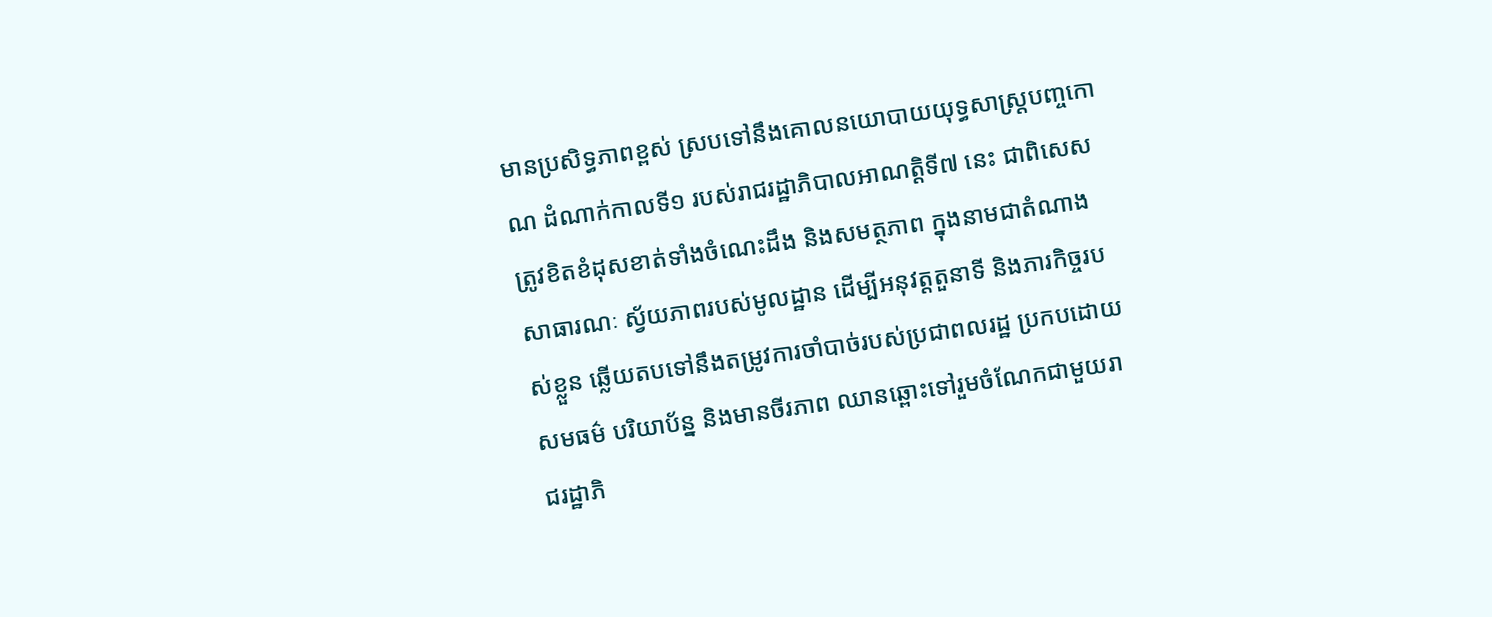មានប្រសិទ្ធភាពខ្ពស់ ស្របទៅនឹងគោលនយោបាយយុទ្ធសាស្ត្របញ្ចកោណ ដំណាក់កាលទី១ របស់រាជរដ្ឋាភិបាលអាណត្តិទី៧ នេះ ជាពិសេសត្រូវខិតខំដុសខាត់ទាំងចំណេះដឹង និងសមត្ថភាព ក្នុងនាមជាតំណាងសាធារណៈ ស្វ័យភាពរបស់មូលដ្ឋាន ដើម្បីអនុវត្តតួនាទី និងភារកិច្ចរបស់ខ្លួន ឆ្លើយតបទៅនឹងតម្រូវការចាំបាច់របស់ប្រជាពលរដ្ឋ ប្រកបដោយសមធម៌ បរិយាប័ន្ន និងមានចីរភាព ឈានឆ្ពោះទៅរួមចំណែកជាមួយរាជរដ្ឋាភិ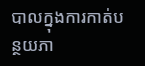បាលក្នុងការកាត់បន្ថយភា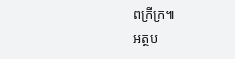ពក្រីក្រ៕
អត្ថប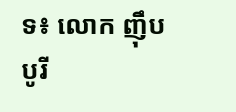ទ៖ លោក ញ៉ឹប បូរី